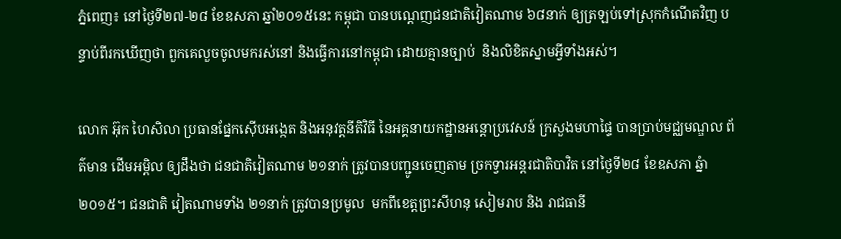ភ្នំពេញ៖ នៅថ្ងៃទី២៧-២៨ ខែឧសភា ឆ្នាំ២០១៥នេះ កម្ពុជា បានបណ្តេញជនជាតិវៀតណាម ៦៨នាក់ ឲ្យត្រឡប់ទៅស្រុកកំណើតវិញ បន្ទាប់ពីរកឃើញថា ពួកគេលួចចូលមករស់នៅ និងធ្វើការនៅកម្ពុជា ដោយគ្មានច្បាប់  និងលិខិតស្នាមអ្វីទាំងអស់។

លោក អ៊ុក ហៃសិលា ប្រធានផ្នែកស៊ើបអង្កេត និងអនុវត្តនីតិវិធី នៃអគ្គនាយកដ្ឋានអន្តោប្រវេសន៍ ក្រសួងមហាផ្ទៃ បានប្រាប់មជ្ឈមណ្ឌល ព័ត៌មាន ដើមអម្ពិល ឲ្យដឹងថា ជនជាតិវៀតណាម ២១នាក់ ត្រូវបានបញ្ជូនចេញតាម ច្រកទ្វារអន្តរជាតិបាវិត នៅថ្ងៃទី២៨ ខែឧសភា ឆ្នំា២០១៥។ ជនជាតិ វៀតណាមទាំង ២១នាក់ ត្រូវបានប្រមូល  មកពីខេត្តព្រះសីហនុ សៀមរាប និង រាជធានី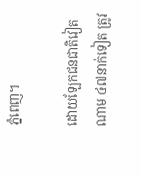ភ្នំពេញ។

ដោយឡែកជនជាតិវៀតណាម ៤៧នាក់ទៀត ត្រូវ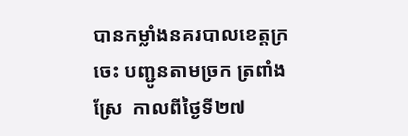បានកម្លាំងនគរបាលខេត្តក្រចេះ បញ្ជូនតាមច្រក ត្រពាំងស្រែ  កាលពីថ្ងៃទី២៧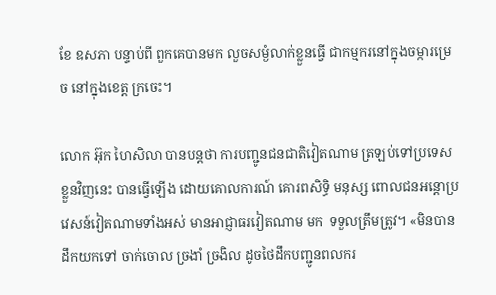ខែ ឧសភា បន្ទាប់ពី ពួកគេបានមក លួចសម្ងំលាក់ខ្លួនធ្វើ ជាកម្មករនៅក្នុងចម្ការម្រេច នៅក្នុងខេត្ត ក្រចេះ។

លោក អ៊ុក ហៃសិលា បានបន្តថា ការបញ្ជូនជនជាតិវៀតណាម ត្រឡប់ទៅប្រទេសខ្លួនវិញនេះ បានធ្វើឡើង ដោយគោលការណ៍ គោរពសិទ្ធិ មនុស្ស ពោលជនអន្តោប្រវេសន៍វៀតណាមទាំងអស់ មានអាជ្ញាធរវៀតណាម មក  ទទួលត្រឹមត្រូវ។ «មិនបានដឹកយកទៅ ចាក់ចោល ច្រងាំ ច្រងិល ដូចថៃដឹកបញ្ជូនពលករ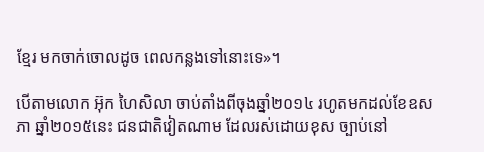ខ្មែរ មកចាក់ចោលដូច ពេលកន្លងទៅនោះទេ»។

បើតាមលោក អ៊ុក ហៃសិលា ចាប់តាំងពីចុងឆ្នាំ២០១៤ រហូតមកដល់ខែឧសភា ឆ្នាំ២០១៥នេះ ជនជាតិវៀតណាម ដែលរស់ដោយខុស ច្បាប់នៅ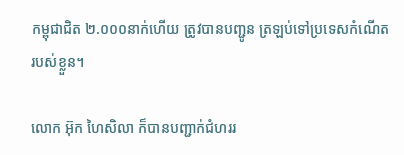កម្ពុជាជិត ២.០០០នាក់ហើយ ត្រូវបានបញ្ជូន ត្រឡប់ទៅប្រទេសកំណើត  របស់ខ្លួន។

លោក អ៊ុក ហៃសិលា ក៏បានបញ្ជាក់ជំហររ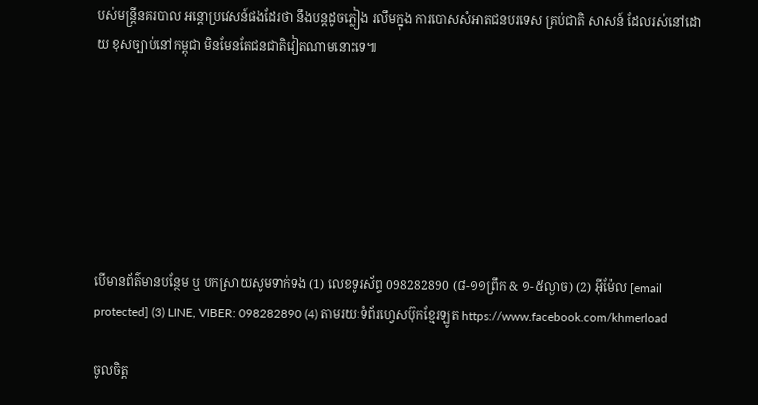បស់មន្រ្តីនគរបាល អន្តោប្រវេសន៍ផងដែរថា នឹងបន្តដូចភ្លៀង រលឹមក្នុង ការបោសសំអាតជនបរទេស គ្រប់ជាតិ សាសន៍ ដែលរស់នៅដោយ ខុសច្បាប់នៅកម្ពុជា មិនមែនតែជនជាតិវៀតណាមនោះទេ៕







បើមានព័ត៌មានបន្ថែម ឬ បកស្រាយសូមទាក់ទង (1) លេខទូរស័ព្ទ 098282890 (៨-១១ព្រឹក & ១-៥ល្ងាច) (2) អ៊ីម៉ែល [email protected] (3) LINE, VIBER: 098282890 (4) តាមរយៈទំព័រហ្វេសប៊ុកខ្មែរឡូត https://www.facebook.com/khmerload

ចូលចិត្ត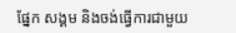ផ្នែក សង្គម និងចង់ធ្វើការជាមួយ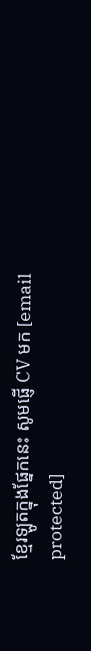ខ្មែរឡូតក្នុងផ្នែកនេះ សូមផ្ញើ CV មក [email protected]